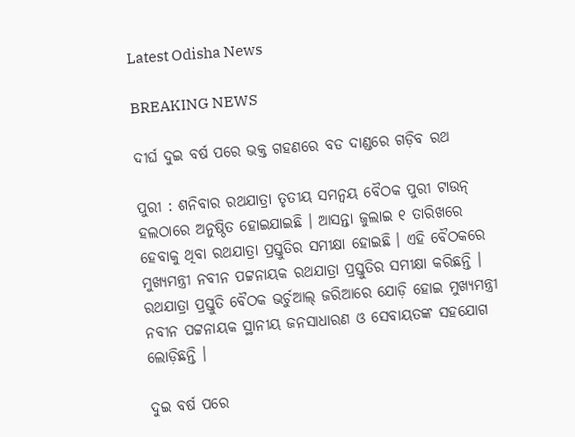Latest Odisha News

BREAKING NEWS

ଦୀର୍ଘ ଦୁଇ ବର୍ଷ ପରେ ଭକ୍ତ ଗହଣରେ ବଡ ଦାଣ୍ଡରେ ଗଡ଼ିବ ରଥ

ପୁରୀ : ଶନିବାର ରଥଯାତ୍ରା ତୃତୀୟ ସମନ୍ବୟ ବୈଠକ ପୁରୀ ଟାଉନ୍ ହଲଠାରେ ଅନୁଷ୍ଠିତ ହୋଇଯାଇଛି । ଆସନ୍ତା ଜୁଲାଇ ୧ ତାରିଖରେ ହେବାକୁ ଥିବା ରଥଯାତ୍ରା ପ୍ରସ୍ତୁତିର ସମୀକ୍ଷା ହୋଇଛି । ଏହି ବୈଠକରେ ମୁଖ୍ୟମନ୍ତ୍ରୀ ନବୀନ ପଟ୍ଟନାୟକ ରଥଯାତ୍ରା ପ୍ରସ୍ତୁତିର ସମୀକ୍ଷା କରିଛନ୍ତି । ରଥଯାତ୍ରା ପ୍ରସ୍ତୁତି ବୈଠକ ଭର୍ଚୁଆଲ୍ ଜରିଆରେ ଯୋଡ଼ି ହୋଇ ମୁଖ୍ୟମନ୍ତ୍ରୀ ନବୀନ ପଟ୍ଟନାୟକ ସ୍ଥାନୀୟ ଜନସାଧାରଣ ଓ ସେବାୟତଙ୍କ ସହଯୋଗ ଲୋଡ଼ିଛନ୍ତି ।

ଦୁଇ ବର୍ଷ ପରେ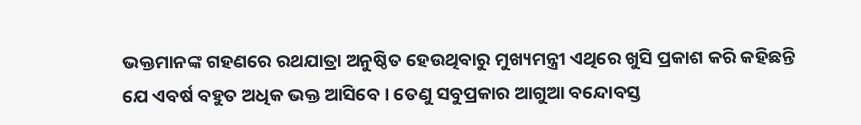ଭକ୍ତମାନଙ୍କ ଗହଣରେ ରଥଯାତ୍ରା ଅନୁଷ୍ଠିତ ହେଉଥିବାରୁ ମୁଖ୍ୟମନ୍ତ୍ରୀ ଏଥିରେ ଖୁସି ପ୍ରକାଶ କରି କହିଛନ୍ତି ଯେ ଏବର୍ଷ ବହୁତ ଅଧିକ ଭକ୍ତ ଆସିବେ । ତେଣୁ ସବୁପ୍ରକାର ଆଗୁଆ ବନ୍ଦୋବସ୍ତ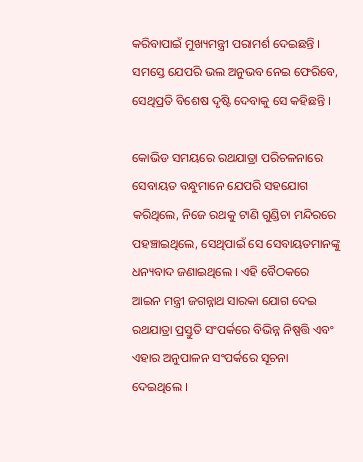କରିବାପାଇଁ ମୁଖ୍ୟମନ୍ତ୍ରୀ ପରାମର୍ଶ ଦେଇଛନ୍ତି । ସମସ୍ତେ ଯେପରି ଭଲ ଅନୁଭବ ନେଇ ଫେରିବେ, ସେଥିପ୍ରତି ବିଶେଷ ଦୃଷ୍ଟି ଦେବାକୁ ସେ କହିଛନ୍ତି ।

କୋଭିଡ ସମୟରେ ରଥଯାତ୍ରା ପରିଚଳନାରେ ସେବାୟତ ବନ୍ଧୁମାନେ ଯେପରି ସହଯୋଗ କରିଥିଲେ, ନିଜେ ରଥକୁ ଟାଣି ଗୁଣ୍ଡିଚା ମନ୍ଦିରରେ ପହଞ୍ଚାଇଥିଲେ, ସେଥିପାଇଁ ସେ ସେବାୟତମାନଙ୍କୁ ଧନ୍ୟବାଦ ଜଣାଇଥିଲେ । ଏହି ବୈଠକରେ ଆଇନ ମନ୍ତ୍ରୀ ଜଗନ୍ନାଥ ସାରକା ଯୋଗ ଦେଇ ରଥଯାତ୍ରା ପ୍ରସ୍ତୁତି ସଂପର୍କରେ ବିଭିନ୍ନ ନିଷ୍ପତ୍ତି ଏବଂ ଏହାର ଅନୁପାଳନ ସଂପର୍କରେ ସୂଚନା ଦେଇଥିଲେ ।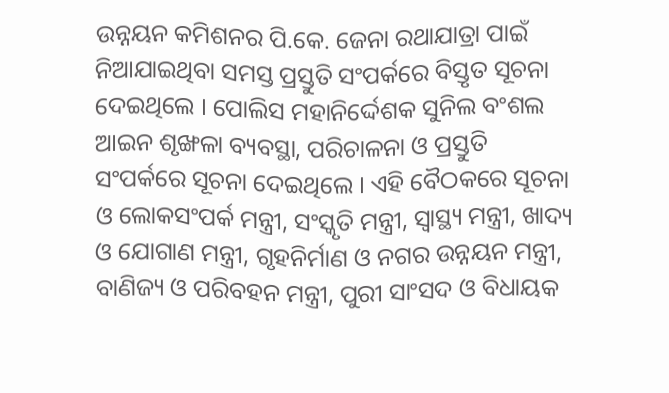ଉନ୍ନୟନ କମିଶନର ପି.କେ. ଜେନା ରଥାଯାତ୍ରା ପାଇଁ ନିଆଯାଇଥିବା ସମସ୍ତ ପ୍ରସ୍ତୁତି ସଂପର୍କରେ ବିସ୍ତୃତ ସୂଚନା ଦେଇଥିଲେ । ପୋଲିସ ମହାନିର୍ଦ୍ଦେଶକ ସୁନିଲ ବଂଶଲ ଆଇନ ଶୃଙ୍ଖଳା ବ୍ୟବସ୍ଥା, ପରିଚାଳନା ଓ ପ୍ରସ୍ତୁତି ସଂପର୍କରେ ସୂଚନା ଦେଇଥିଲେ । ଏହି ବୈଠକରେ ସୂଚନା ଓ ଲୋକସଂପର୍କ ମନ୍ତ୍ରୀ, ସଂସ୍କୃତି ମନ୍ତ୍ରୀ, ସ୍ୱାସ୍ଥ୍ୟ ମନ୍ତ୍ରୀ, ଖାଦ୍ୟ ଓ ଯୋଗାଣ ମନ୍ତ୍ରୀ, ଗୃହନିର୍ମାଣ ଓ ନଗର ଉନ୍ନୟନ ମନ୍ତ୍ରୀ, ବାଣିଜ୍ୟ ଓ ପରିବହନ ମନ୍ତ୍ରୀ, ପୁରୀ ସାଂସଦ ଓ ବିଧାୟକ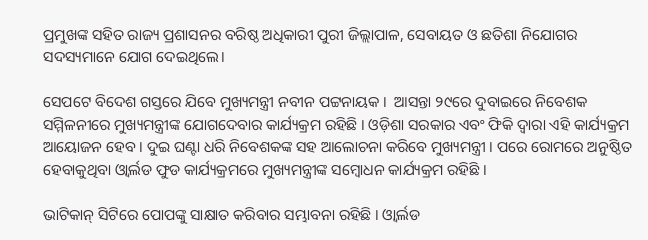ପ୍ରମୁଖଙ୍କ ସହିତ ରାଜ୍ୟ ପ୍ରଶାସନର ବରିଷ୍ଠ ଅଧିକାରୀ ପୁରୀ ଜିଲ୍ଲାପାଳ, ସେବାୟତ ଓ ଛତିଶା ନିଯୋଗର ସଦସ୍ୟମାନେ ଯୋଗ ଦେଇଥିଲେ।

ସେପଟେ ବିଦେଶ ଗସ୍ତରେ ଯିବେ ମୁଖ୍ୟମନ୍ତ୍ରୀ ନବୀନ ପଟ୍ଟନାୟକ ।  ଆସନ୍ତା ୨୯ରେ ଦୁବାଇରେ ନିବେଶକ ସମ୍ମିଳନୀରେ ମୁଖ୍ୟମନ୍ତ୍ରୀଙ୍କ ଯୋଗଦେବାର କାର୍ଯ୍ୟକ୍ରମ ରହିଛି । ଓଡ଼ିଶା ସରକାର ଏବଂ ଫିକି ଦ୍ବାରା ଏହି କାର୍ଯ୍ୟକ୍ରମ ଆୟୋଜନ ହେବ । ଦୁଇ ଘଣ୍ଟା ଧରି ନିବେଶକଙ୍କ ସହ ଆଲୋଚନା କରିବେ ମୁଖ୍ୟମନ୍ତ୍ରୀ । ପରେ ରୋମରେ ଅନୁଷ୍ଠିତ ହେବାକୁଥିବା ଓ୍ବାର୍ଲଡ ଫୁଡ କାର୍ଯ୍ୟକ୍ରମରେ ମୁଖ୍ୟମନ୍ତ୍ରୀଙ୍କ ସମ୍ବୋଧନ କାର୍ଯ୍ୟକ୍ରମ ରହିଛି ।

ଭାଟିକାନ୍ ସିଟିରେ ପୋପଙ୍କୁ ସାକ୍ଷାତ କରିବାର ସମ୍ଭାବନା ରହିଛି । ଓ୍ବାର୍ଲଡ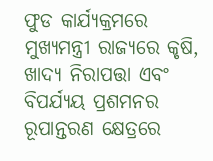ଫୁଡ କାର୍ଯ୍ୟକ୍ରମରେ ମୁଖ୍ୟମନ୍ତ୍ରୀ ରାଜ୍ୟରେ କୃଷି, ଖାଦ୍ୟ ନିରାପତ୍ତା ଏବଂ ବିପର୍ଯ୍ୟୟ ପ୍ରଶମନର ରୂପାନ୍ତରଣ କ୍ଷେତ୍ରରେ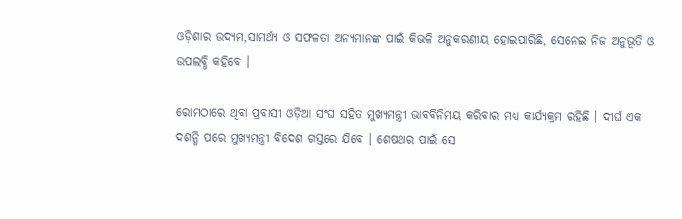ଓଡ଼ିଶାର ଉଦ୍ୟମ,ସାମର୍ଥ୍ୟ ଓ ସଫଳତା ଅନ୍ୟମାନଙ୍କ ପାଇଁ କିଭଳି ଅନୁକରଣୀୟ ହୋଇପାରିଛି, ସେନେଇ ନିଜ ଅନୁଭୂତି ଓ ଉପଲବ୍ଧି କହିବେ ।

ରୋମଠାରେ ଥିବା ପ୍ରବାସୀ ଓଡ଼ିଆ ସଂଘ ସହିତ ମୁଖ୍ୟମନ୍ତ୍ରୀ ଭାବବିନିମୟ କରିବାର ମଧ୍ୟ କାର୍ଯ୍ୟକ୍ରମ ରହିଛି । ଦୀର୍ଘ ଏକ ଦଶନ୍ଧି ପରେ ମୁଖ୍ୟମନ୍ତ୍ରୀ ବିଦେଶ ଗସ୍ତରେ ଯିବେ । ଶେଷଥର ପାଇଁ ସେ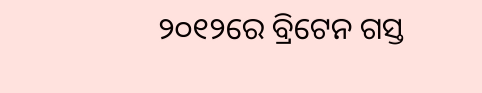୨୦୧୨ରେ ବ୍ରିଟେନ ଗସ୍ତ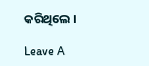କରିଥିଲେ ।

Leave A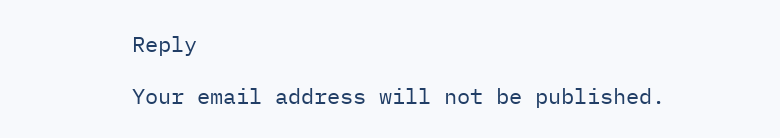Reply

Your email address will not be published.